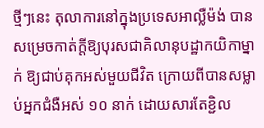ថ្មីៗនេះ តុលាការនៅក្នុងប្រទេសអាល្លឺម៉ង់ បានសម្រេចកាត់ក្តីឱ្យបុរសជាគិលានុបដ្ឋាកយិកាម្នាក់ ឱ្យជាប់គុកអស់មួយជីវិត ក្រោយពីបានសម្លាប់អ្នកជំងឺអស់ ១០ នាក់ ដោយសារតែខ្ជិល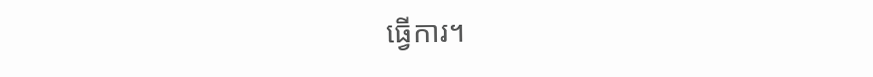ធ្វើការ។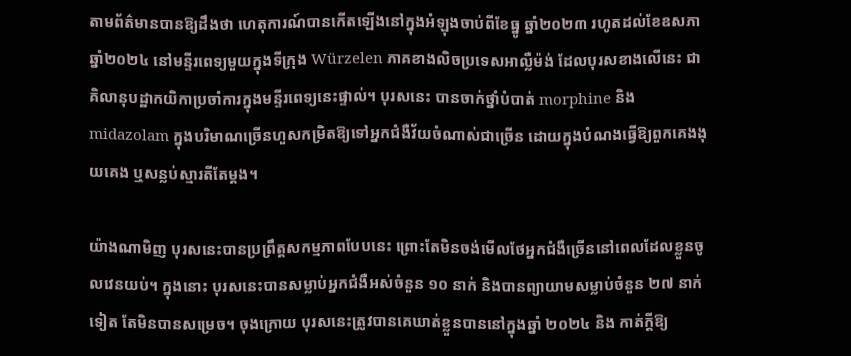តាមព័ត៌មានបានឱ្យដឹងថា ហេតុការណ៍បានកើតឡើងនៅក្នុងអំឡុងចាប់ពីខែធ្នូ ឆ្នាំ២០២៣ រហូតដល់ខែឧសភា ឆ្នាំ២០២៤ នៅមន្ទីរពេទ្យមួយក្នុងទីក្រុង Würzelen ភាគខាងលិចប្រទេសអាល្លឺម៉ង់ ដែលបុរសខាងលើនេះ ជាគិលានុបដ្ឋាកយិកាប្រចាំការក្នុងមន្ទីរពេទ្យនេះផ្ទាល់។ បុរសនេះ បានចាក់ថ្នាំបំបាត់ morphine និង midazolam ក្នុងបរិមាណច្រើនហួសកម្រិតឱ្យទៅអ្នកជំងឺវ័យចំណាស់ជាច្រើន ដោយក្នុងបំណងធ្វើឱ្យពួកគេងងុយគេង ឬសន្លប់ស្មារតីតែម្តង។

យ៉ាងណាមិញ បុរសនេះបានប្រព្រឹត្តសកម្មភាពបែបនេះ ព្រោះតែមិនចង់មើលថែអ្នកជំងឺច្រើននៅពេលដែលខ្លួនចូលវេនយប់។ ក្នុងនោះ បុរសនេះបានសម្លាប់អ្នកជំងឺអស់ចំនួន ១០ នាក់ និងបានព្យាយាមសម្លាប់ចំនួន ២៧ នាក់ទៀត តែមិនបានសម្រេច។ ចុងក្រោយ បុរសនេះត្រូវបានគេឃាត់ខ្លួនបាននៅក្នុងឆ្នាំ ២០២៤ និង កាត់ក្តីឱ្យ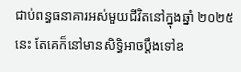ជាប់ពន្ធធនាគារអស់មួយជីវិតនៅក្នុងឆ្នាំ ២០២៥ នេះ តែគេក៏នៅមានសិទ្ធិអាចប្តឹងទៅឧ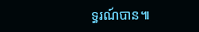ទ្ធរណ៍បាន៕